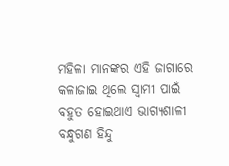ମହିଳା ମାନଙ୍କର ଏହି ଜାଗାରେ କଳାଜାଇ ଥିଲେ ସ୍ବାମୀ ପାଇଁ ବହୁତ ହୋଇଥାଏ ଭାଗ୍ୟଶାଳୀ
ବନ୍ଧୁଗଣ ହିନ୍ଦୁ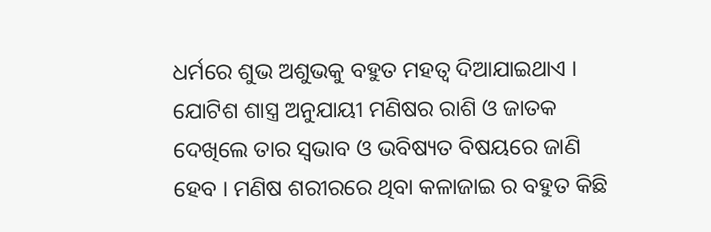ଧର୍ମରେ ଶୁଭ ଅଶୁଭକୁ ବହୁତ ମହତ୍ଵ ଦିଆଯାଇଥାଏ । ଯୋଟିଶ ଶାସ୍ତ୍ର ଅନୁଯାୟୀ ମଣିଷର ରାଶି ଓ ଜାତକ ଦେଖିଲେ ତାର ସ୍ଵଭାବ ଓ ଭବିଷ୍ୟତ ବିଷୟରେ ଜାଣି ହେବ । ମଣିଷ ଶରୀରରେ ଥିବା କଳାଜାଇ ର ବହୁତ କିଛି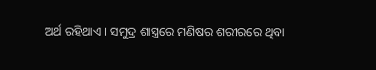ଅର୍ଥ ରହିଥାଏ । ସମୁଦ୍ର ଶାସ୍ତ୍ରରେ ମଣିଷର ଶରୀରରେ ଥିବା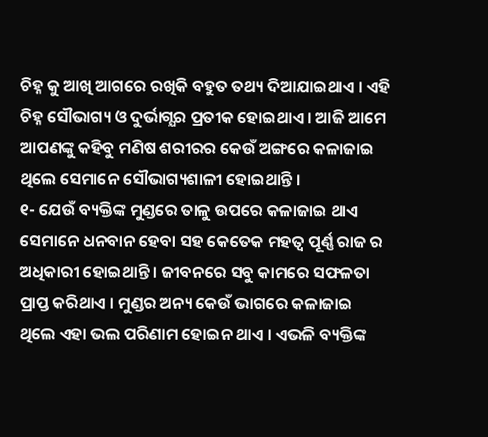ଚିହ୍ନ କୁ ଆଖି ଆଗରେ ରଖିକି ବହୁତ ତଥ୍ୟ ଦିଆଯାଇଥାଏ । ଏହି ଚିହ୍ନ ସୌଭାଗ୍ୟ ଓ ଦୁର୍ଭାଗ୍ଯର ପ୍ରତୀକ ହୋଇଥାଏ । ଆଜି ଆମେ ଆପଣଙ୍କୁ କହିବୁ ମଣିଷ ଶରୀରର କେଉଁ ଅଙ୍ଗରେ କଳାଜାଇ ଥିଲେ ସେମାନେ ସୌଭାଗ୍ୟଶାଳୀ ହୋଇଥାନ୍ତି ।
୧- ଯେଉଁ ବ୍ୟକ୍ତିଙ୍କ ମୁଣ୍ଡରେ ତାଳୁ ଉପରେ କଳାଜାଇ ଥାଏ ସେମାନେ ଧନବାନ ହେବା ସହ କେତେକ ମହତ୍ଵ ପୂର୍ଣ୍ଣ ରାଜ ର ଅଧିକାରୀ ହୋଇଥାନ୍ତି । ଜୀବନରେ ସବୁ କାମରେ ସଫଳତା ପ୍ରାପ୍ତ କରିଥାଏ । ମୁଣ୍ଡର ଅନ୍ୟ କେଉଁ ଭାଗରେ କଳାଜାଇ ଥିଲେ ଏହା ଭଲ ପରିଣାମ ହୋଇନ ଥାଏ । ଏଭଳି ବ୍ୟକ୍ତିଙ୍କ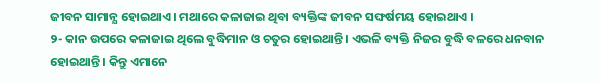ଜୀବନ ସାମାନ୍ଯ ହୋଇଥାଏ । ମଥାରେ କଳାଜାଇ ଥିବା ବ୍ୟକ୍ତିଙ୍କ ଜୀବନ ସଙ୍ଘର୍ଷମୟ ହୋଇଥାଏ ।
୨- କାନ ଉପରେ କଳାଜାଇ ଥିଲେ ବୁଦ୍ଧିମାନ ଓ ଚତୁର ହୋଇଥାନ୍ତି । ଏଭଳି ବ୍ୟକ୍ତି ନିଜର ବୁଦ୍ଧି ବଳରେ ଧନବାନ ହୋଇଥାନ୍ତି । କିନ୍ତୁ ଏମାନେ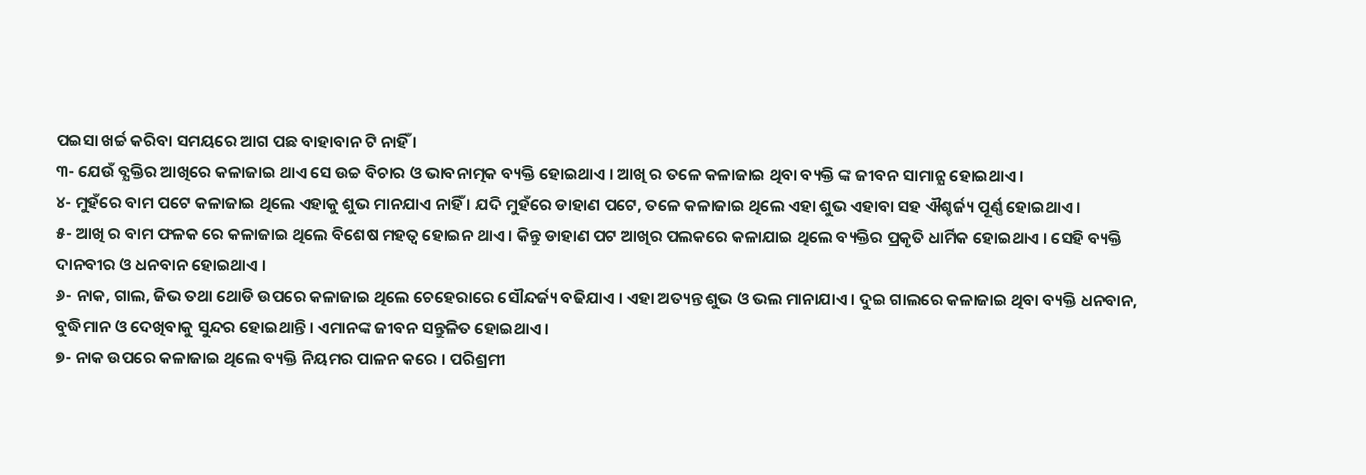ପଇସା ଖର୍ଚ୍ଚ କରିବା ସମୟରେ ଆଗ ପଛ ବାହାବାନ ଟି ନାହିଁ ।
୩- ଯେଉଁ ବ୍ଯକ୍ତିର ଆଖିରେ କଳାଜାଇ ଥାଏ ସେ ଉଚ୍ଚ ବିଚାର ଓ ଭାବନାତ୍ମକ ବ୍ୟକ୍ତି ହୋଇଥାଏ । ଆଖି ର ତଳେ କଳାଜାଇ ଥିବା ବ୍ୟକ୍ତି ଙ୍କ ଜୀବନ ସାମାନ୍ଯ ହୋଇଥାଏ ।
୪- ମୁହଁରେ ବାମ ପଟେ କଳାଜାଇ ଥିଲେ ଏହାକୁ ଶୁଭ ମାନଯାଏ ନାହିଁ । ଯଦି ମୁହଁରେ ଡାହାଣ ପଟେ, ତଳେ କଳାଜାଇ ଥିଲେ ଏହା ଶୁଭ ଏହାବା ସହ ଐଶ୍ଚର୍ଜ୍ୟ ପୂର୍ଣ୍ଣ ହୋଇଥାଏ ।
୫- ଆଖି ର ବାମ ଫଳକ ରେ କଳାଜାଇ ଥିଲେ ବିଶେଷ ମହତ୍ଵ ହୋଇନ ଥାଏ । କିନ୍ତୁ ଡାହାଣ ପଟ ଆଖିର ପଲକରେ କଳାଯାଇ ଥିଲେ ବ୍ୟକ୍ତିର ପ୍ରକୃତି ଧାର୍ମିକ ହୋଇଥାଏ । ସେହି ବ୍ୟକ୍ତି ଦାନବୀର ଓ ଧନବାନ ହୋଇଥାଏ ।
୬- ନାକ, ଗାଲ, ଜିଭ ତଥା ଥୋଡି ଉପରେ କଳାଜାଇ ଥିଲେ ଚେହେରାରେ ସୌନ୍ଦର୍ଜ୍ୟ ବଢିଯାଏ । ଏହା ଅତ୍ୟନ୍ତ ଶୁଭ ଓ ଭଲ ମାନାଯାଏ । ଦୁଇ ଗାଲରେ କଳାଜାଇ ଥିବା ବ୍ୟକ୍ତି ଧନବାନ, ବୁଦ୍ଧିମାନ ଓ ଦେଖିବାକୁ ସୁନ୍ଦର ହୋଇଥାନ୍ତି । ଏମାନଙ୍କ ଜୀବନ ସନ୍ତୁଳିତ ହୋଇଥାଏ ।
୭- ନାକ ଉପରେ କଳାଜାଇ ଥିଲେ ବ୍ୟକ୍ତି ନିୟମର ପାଳନ କରେ । ପରିଶ୍ରମୀ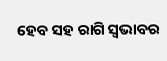ହେବ ସହ ରାଗି ସ୍ଵଭାବର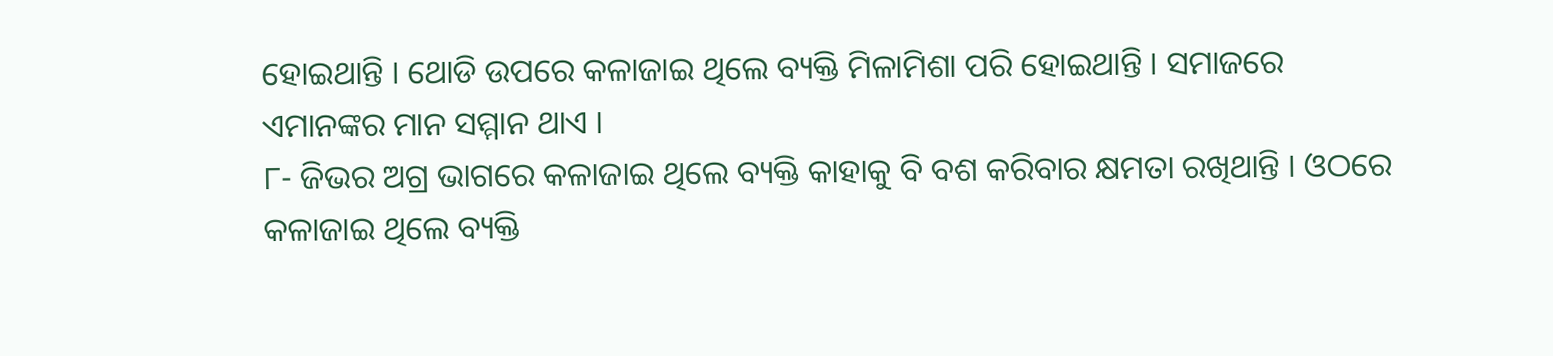ହୋଇଥାନ୍ତି । ଥୋଡି ଉପରେ କଳାଜାଇ ଥିଲେ ବ୍ୟକ୍ତି ମିଳାମିଶା ପରି ହୋଇଥାନ୍ତି । ସମାଜରେ ଏମାନଙ୍କର ମାନ ସମ୍ମାନ ଥାଏ ।
୮- ଜିଭର ଅଗ୍ର ଭାଗରେ କଳାଜାଇ ଥିଲେ ବ୍ୟକ୍ତି କାହାକୁ ବି ବଶ କରିବାର କ୍ଷମତା ରଖିଥାନ୍ତି । ଓଠରେ କଳାଜାଇ ଥିଲେ ବ୍ୟକ୍ତି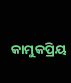କାମୁକପ୍ରିୟ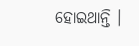ହୋଇଥାନ୍ତି ।